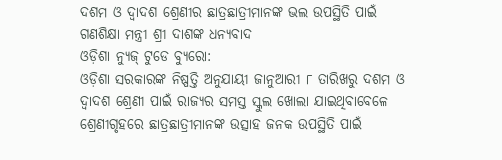ଦଶମ ଓ ଦ୍ୱାଦଶ ଶ୍ରେଣୀର ଛାତ୍ରଛାତ୍ରୀମାନଙ୍କ ଭଲ ଉପସ୍ଥିତି ପାଇଁ ଗଣଶିକ୍ଷା ମନ୍ତ୍ରୀ ଶ୍ରୀ ଦାଶଙ୍କ ଧନ୍ୟବାଦ
ଓଡ଼ିଶା ନ୍ୟୁଜ୍ ଟୁଡେ ବ୍ୟୁରୋ:
ଓଡ଼ିଶା ସରକାରଙ୍କ ନିଷ୍ପତ୍ତି ଅନୁଯାୟୀ ଜାନୁଆରୀ ୮ ତାରିଖରୁ ଦଶମ ଓ ଦ୍ୱାଦଶ ଶ୍ରେଣୀ ପାଇଁ ରାଜ୍ୟର ସମସ୍ତ ସ୍କୁଲ ଖୋଲା ଯାଇଥିବାବେଳେ ଶ୍ରେଣୀଗୃହରେ ଛାତ୍ରଛାତ୍ରୀମାନଙ୍କ ଉତ୍ସାହ ଜନକ ଉପସ୍ଥିତି ପାଇଁ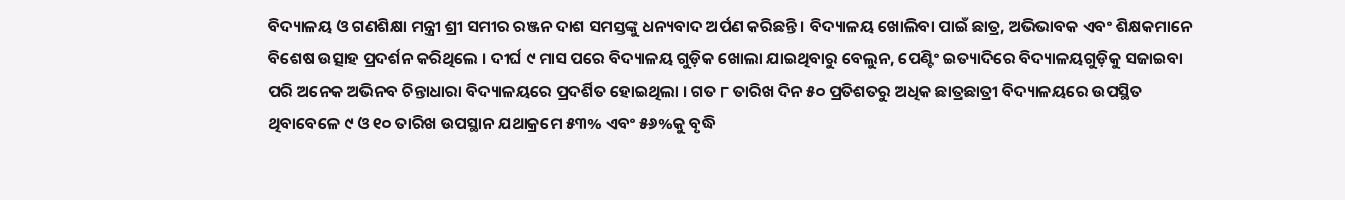ବିଦ୍ୟାଳୟ ଓ ଗଣଶିକ୍ଷା ମନ୍ତ୍ରୀ ଶ୍ରୀ ସମୀର ରଞ୍ଜନ ଦାଶ ସମସ୍ତଙ୍କୁ ଧନ୍ୟବାଦ ଅର୍ପଣ କରିଛନ୍ତି । ବିଦ୍ୟାଳୟ ଖୋଲିବା ପାଇଁ ଛାତ୍ର, ଅଭିଭାବକ ଏବଂ ଶିକ୍ଷକମାନେ ବିଶେଷ ଉତ୍ସାହ ପ୍ରଦର୍ଶନ କରିଥିଲେ । ଦୀର୍ଘ ୯ ମାସ ପରେ ବିଦ୍ୟାଳୟ ଗୁଡ଼ିକ ଖୋଲା ଯାଇଥିବାରୁ ବେଲୁନ, ପେଣ୍ଟିଂ ଇତ୍ୟାଦିରେ ବିଦ୍ୟାଳୟଗୁଡ଼ିକୁ ସଜାଇବା ପରି ଅନେକ ଅଭିନବ ଚିନ୍ତାଧାରା ବିଦ୍ୟାଳୟରେ ପ୍ରଦର୍ଶିତ ହୋଇଥିଲା । ଗତ ୮ ତାରିଖ ଦିନ ୫୦ ପ୍ରତିଶତରୁ ଅଧିକ ଛାତ୍ରଛାତ୍ରୀ ବିଦ୍ୟାଳୟରେ ଉପସ୍ଥିତ ଥିବାବେଳେ ୯ ଓ ୧୦ ତାରିଖ ଉପସ୍ଥାନ ଯଥାକ୍ରମେ ୫୩% ଏବଂ ୫୬%କୁ ବୃଦ୍ଧି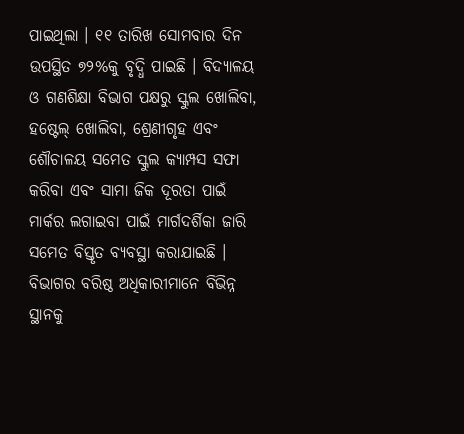ପାଇଥିଲା । ୧୧ ତାରିଖ ସୋମବାର ଦିନ ଉପସ୍ଥିତ ୭୨%କୁ ବୃଦ୍ଧି ପାଇଛି । ବିଦ୍ୟାଳୟ ଓ ଗଣଶିକ୍ଷା ବିଭାଗ ପକ୍ଷରୁ ସ୍କୁଲ ଖୋଲିବା, ହଷ୍ଟେଲ୍ ଖୋଲିବା, ଶ୍ରେଣୀଗୃହ ଏବଂ ଶୌଚାଳୟ ସମେତ ସ୍କୁଲ କ୍ୟାମ୍ପସ ସଫା କରିବା ଏବଂ ସାମା ଜିକ ଦୂରତା ପାଇଁ ମାର୍କର ଲଗାଇବା ପାଇଁ ମାର୍ଗଦର୍ଶିକା ଜାରି ସମେତ ବିସ୍ତୃତ ବ୍ୟବସ୍ଥା କରାଯାଇଛି । ବିଭାଗର ବରିଷ୍ଠ ଅଧିକାରୀମାନେ ବିଭିନ୍ନ ସ୍ଥାନକୁ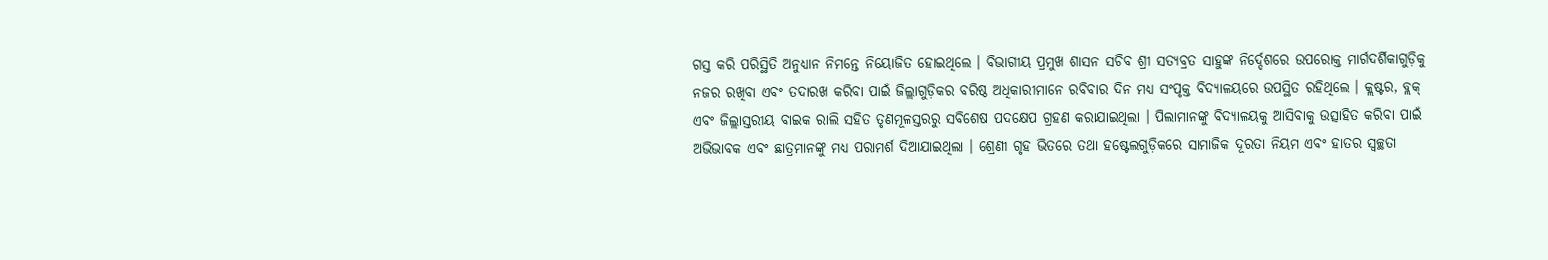ଗସ୍ତ କରି ପରିସ୍ଥିତି ଅନୁଧ୍ୟାନ ନିମନ୍ତେ ନିୟୋଜିତ ହୋଇଥିଲେ । ବିଭାଗୀୟ ପ୍ରମୁଖ ଶାସନ ସଚିବ ଶ୍ରୀ ସତ୍ୟବ୍ରତ ସାହୁଙ୍କ ନିର୍ଦ୍ଦେଶରେ ଉପରୋକ୍ତ ମାର୍ଗଦର୍ଶିକାଗୁଡ଼ିକୁ ନଜର ରଖିବା ଏବଂ ତଦାରଖ କରିବା ପାଇଁ ଜିଲ୍ଲାଗୁଡ଼ିକର ବରିଷ୍ଠ ଅଧିକାରୀମାନେ ରବିବାର ଦିନ ମଧ୍ୟ ସଂପୃକ୍ତ ବିଦ୍ୟାଳୟରେ ଉପସ୍ଥିତ ରହିଥିଲେ । କ୍ଲଷ୍ଟର, ବ୍ଲକ୍ ଏବଂ ଜିଲ୍ଲାସ୍ତରୀୟ ବାଇକ ରାଲି ସହିତ ତୃଣମୂଳସ୍ତରରୁ ସବିଶେଷ ପଦକ୍ଷେପ ଗ୍ରହଣ କରାଯାଇଥିଲା । ପିଲାମାନଙ୍କୁ ବିଦ୍ୟାଳୟକୁ ଆସିବାକୁ ଉତ୍ସାହିତ କରିବା ପାଇଁ ଅଭିଭାବକ ଏବଂ ଛାତ୍ରମାନଙ୍କୁ ମଧ୍ୟ ପରାମର୍ଶ ଦିଆଯାଇଥିଲା । ଶ୍ରେଣୀ ଗୃହ ଭିତରେ ତଥା ହଷ୍ଟେଲଗୁଡ଼ିକରେ ସାମାଜିକ ଦୂରତା ନିୟମ ଏବଂ ହାତର ସ୍ୱଚ୍ଛତା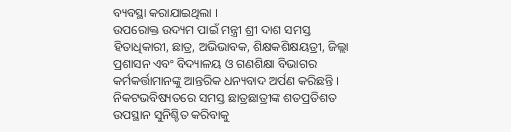ବ୍ୟବସ୍ଥା କରାଯାଇଥିଲା ।
ଉପରୋକ୍ତ ଉଦ୍ୟମ ପାଇଁ ମନ୍ତ୍ରୀ ଶ୍ରୀ ଦାଶ ସମସ୍ତ ହିତାଧିକାରୀ, ଛାତ୍ର, ଅଭିଭାବକ, ଶିକ୍ଷକଶିକ୍ଷୟତ୍ରୀ, ଜିଲ୍ଲା ପ୍ରଶାସନ ଏବଂ ବିଦ୍ୟାଳୟ ଓ ଗଣଶିକ୍ଷା ବିଭାଗର କର୍ମକର୍ତ୍ତାମାନଙ୍କୁ ଆନ୍ତରିକ ଧନ୍ୟବାଦ ଅର୍ପଣ କରିଛନ୍ତି । ନିକଟଭବିଷ୍ୟତରେ ସମସ୍ତ ଛାତ୍ରଛାତ୍ରୀଙ୍କ ଶତପ୍ରତିଶତ ଉପସ୍ଥାନ ସୁନିଶ୍ଚିତ କରିବାକୁ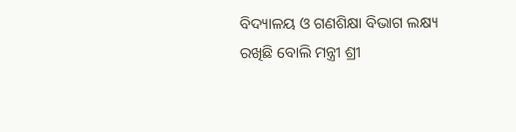ବିଦ୍ୟାଳୟ ଓ ଗଣଶିକ୍ଷା ବିଭାଗ ଲକ୍ଷ୍ୟ ରଖିଛି ବୋଲି ମନ୍ତ୍ରୀ ଶ୍ରୀ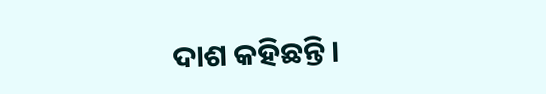ଦାଶ କହିଛନ୍ତି ।